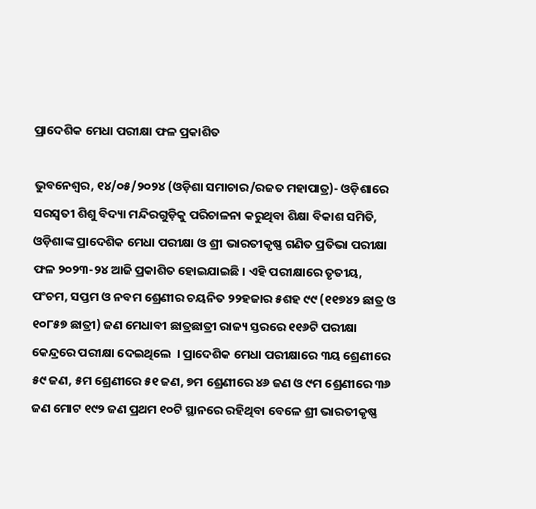ପ୍ରାଦେଶିକ ମେଧା ପରୀକ୍ଷା ଫଳ ପ୍ରକାଶିତ

ଭୁବନେଶ୍ୱର, ୧୪/୦୫/୨୦୨୪ (ଓଡ଼ିଶା ସମାଚାର/ରଜତ ମହାପାତ୍ର)- ଓଡ଼ିଶାରେ ସରସ୍ୱତୀ ଶିଶୁ ବିଦ୍ୟା ମନ୍ଦିରଗୁଡ଼ିକୁ ପରିଚାଳନା କରୁଥିବା ଶିକ୍ଷା ବିକାଶ ସମିତି, ଓଡ଼ିଶାଙ୍କ ପ୍ରାଦେଶିକ ମେଧା ପରୀକ୍ଷା ଓ ଶ୍ରୀ ଭାରତୀକୃଷ୍ଣ ଗଣିତ ପ୍ରତିଭା ପରୀକ୍ଷା ଫଳ ୨୦୨୩-୨୪ ଆଜି ପ୍ରକାଶିତ ହୋଇଯାଇଛି । ଏହି ପରୀକ୍ଷାରେ ତୃତୀୟ, ପଂଚମ, ସପ୍ତମ ଓ ନବମ ଶ୍ରେଣୀର ଚୟନିତ ୨୨ହଜାର ୫ଶହ ୯୯ (୧୧୭୪୨ ଛାତ୍ର ଓ ୧୦୮୫୭ ଛାତ୍ରୀ) ଜଣ ମେଧାବୀ ଛାତ୍ରଛାତ୍ରୀ ରାଜ୍ୟ ସ୍ତରରେ ୧୧୬ଟି ପରୀକ୍ଷା କେନ୍ଦ୍ରରେ ପରୀକ୍ଷା ଦେଇଥିଲେ  । ପ୍ରାଦେଶିକ ମେଧା ପରୀକ୍ଷାରେ ୩ୟ ଶ୍ରେଣୀରେ ୫୯ ଜଣ, ୫ମ ଶ୍ରେଣୀରେ ୫୧ ଜଣ, ୭ମ ଶ୍ରେଣୀରେ ୪୬ ଜଣ ଓ ୯ମ ଶ୍ରେଣୀରେ ୩୬ ଜଣ ମୋଟ ୧୯୨ ଜଣ ପ୍ରଥମ ୧୦ଟି ସ୍ଥାନରେ ରହିଥିବା ବେଳେ ଶ୍ରୀ ଭାରତୀକୃଷ୍ଣ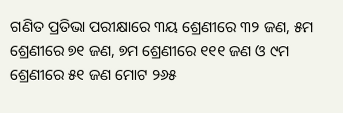ଗଣିତ ପ୍ରତିଭା ପରୀକ୍ଷାରେ ୩ୟ ଶ୍ରେଣୀରେ ୩୨ ଜଣ, ୫ମ ଶ୍ରେଣୀରେ ୭୧ ଜଣ, ୭ମ ଶ୍ରେଣୀରେ ୧୧୧ ଜଣ ଓ ୯ମ ଶ୍ରେଣୀରେ ୫୧ ଜଣ ମୋଟ ୨୬୫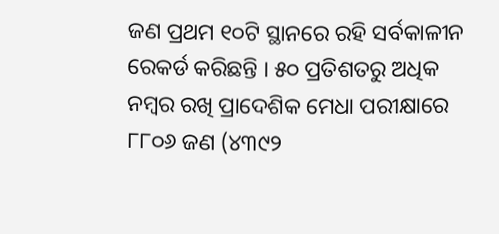ଜଣ ପ୍ରଥମ ୧୦ଟି ସ୍ଥାନରେ ରହି ସର୍ବକାଳୀନ ରେକର୍ଡ କରିଛନ୍ତି । ୫୦ ପ୍ରତିଶତରୁ ଅଧିକ ନମ୍ବର ରଖି ପ୍ରାଦେଶିକ ମେଧା ପରୀକ୍ଷାରେ ୮୮୦୬ ଜଣ (୪୩୯୨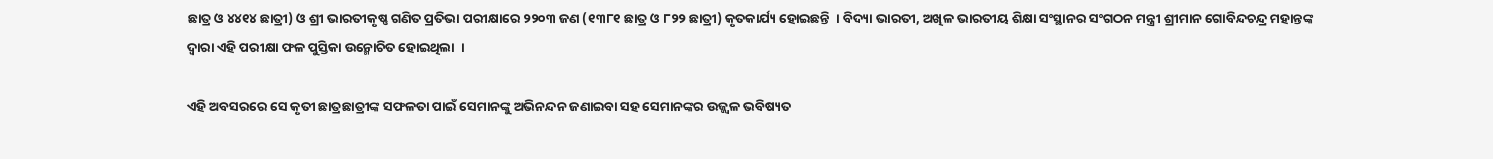ଛାତ୍ର ଓ ୪୪୧୪ ଛାତ୍ରୀ) ଓ ଶ୍ରୀ ଭାରତୀକୃଷ୍ଣ ଗଣିତ ପ୍ରତିଭା ପରୀକ୍ଷାରେ ୨୨୦୩ ଜଣ (୧୩୮୧ ଛାତ୍ର ଓ ୮୨୨ ଛାତ୍ରୀ) କୃତକାର୍ଯ୍ୟ ହୋଇଛନ୍ତି  । ବିଦ୍ୟା ଭାରତୀ, ଅଖିଳ ଭାରତୀୟ ଶିକ୍ଷା ସଂସ୍ଥାନର ସଂଗଠନ ମନ୍ତ୍ରୀ ଶ୍ରୀମାନ ଗୋବିନ୍ଦଚନ୍ଦ୍ର ମହାନ୍ତଙ୍କ ଦ୍ୱାରା ଏହି ପରୀକ୍ଷା ଫଳ ପୁସ୍ତିକା ଉନ୍ମୋଚିତ ହୋଇଥିଲା  ।

ଏହି ଅବସରରେ ସେ କୃତୀ ଛାତ୍ରଛାତ୍ରୀଙ୍କ ସଫଳତା ପାଇଁ ସେମାନଙ୍କୁ ଅଭିନନ୍ଦନ ଜଣାଇବା ସହ ସେମାନଙ୍କର ଉଜ୍ଜ୍ୱଳ ଭବିଷ୍ୟତ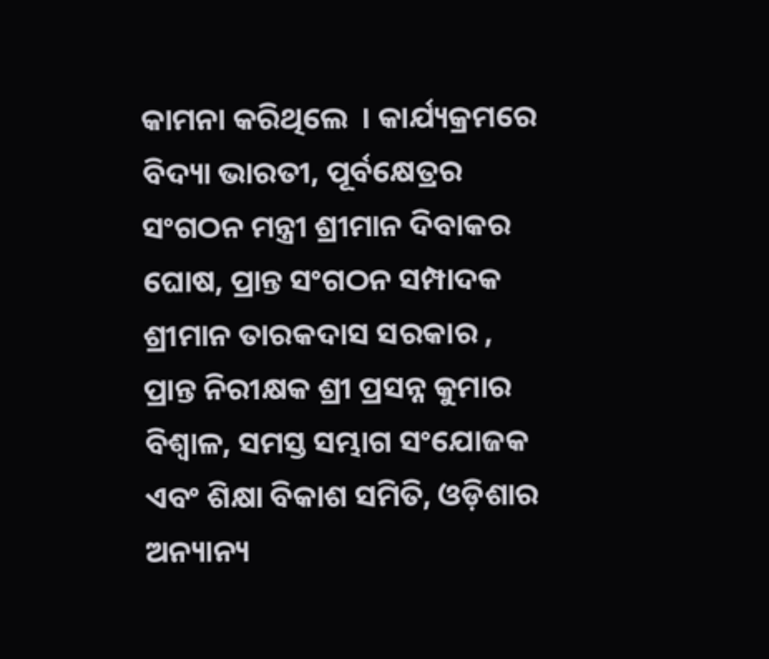କାମନା କରିଥିଲେ  । କାର୍ଯ୍ୟକ୍ରମରେ ବିଦ୍ୟା ଭାରତୀ, ପୂର୍ବକ୍ଷେତ୍ରର ସଂଗଠନ ମନ୍ତ୍ରୀ ଶ୍ରୀମାନ ଦିବାକର ଘୋଷ, ପ୍ରାନ୍ତ ସଂଗଠନ ସମ୍ପାଦକ ଶ୍ରୀମାନ ତାରକଦାସ ସରକାର , ପ୍ରାନ୍ତ ନିରୀକ୍ଷକ ଶ୍ରୀ ପ୍ରସନ୍ନ କୁମାର ବିଶ୍ୱାଳ, ସମସ୍ତ ସମ୍ଭାଗ ସଂଯୋଜକ ଏବଂ ଶିକ୍ଷା ବିକାଶ ସମିତି, ଓଡ଼ିଶାର ଅନ୍ୟାନ୍ୟ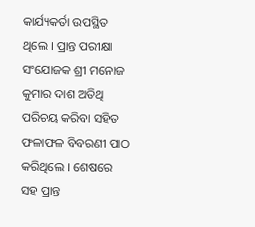କାର୍ଯ୍ୟକର୍ତା ଉପସ୍ଥିତ ଥିଲେ । ପ୍ରାନ୍ତ ପରୀକ୍ଷା ସଂଯୋଜକ ଶ୍ରୀ ମନୋଜ କୁମାର ଦାଶ ଅତିଥି ପରିଚୟ କରିବା ସହିତ ଫଳାଫଳ ବିବରଣୀ ପାଠ କରିଥିଲେ । ଶେଷରେ ସହ ପ୍ରାନ୍ତ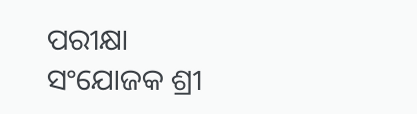ପରୀକ୍ଷା ସଂଯୋଜକ ଶ୍ରୀ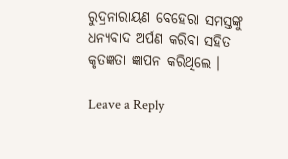ରୁଦ୍ରନାରାୟଣ ବେହେରା ସମସ୍ତଙ୍କୁ ଧନ୍ୟବାଦ ଅର୍ପଣ କରିବା ସହିତ କୃତଜ୍ଞତା ଜ୍ଞାପନ କରିଥିଲେ ।

Leave a Reply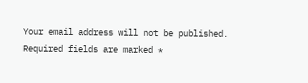Your email address will not be published. Required fields are marked *